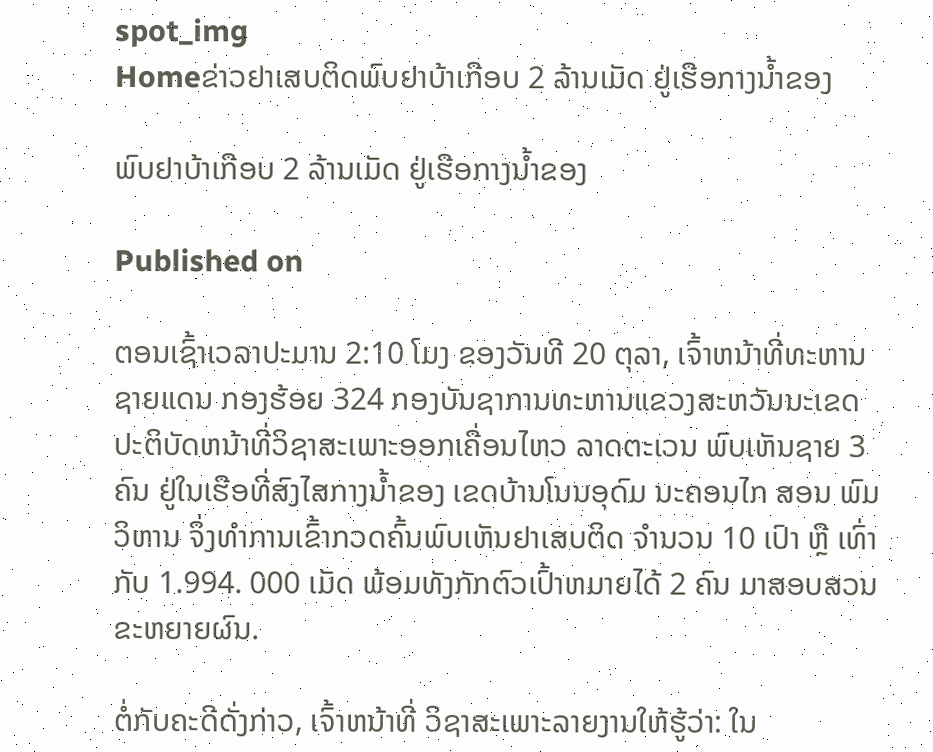spot_img
Homeຂ່າວຢາເສບຕິດພົບຢາບ້າເກືອບ 2 ລ້ານເມັດ ຢູ່ເຮືອກາງນ້ຳຂອງ

ພົບຢາບ້າເກືອບ 2 ລ້ານເມັດ ຢູ່ເຮືອກາງນ້ຳຂອງ

Published on

ຕອນເຊົ້າເວລາປະມານ 2:10 ໂມງ ຂອງວັນທີ 20 ຕຸລາ, ເຈົ້າຫນ້າທີ່ທະຫານຊາຍແດນ ກອງຮ້ອຍ 324 ກອງບັນຊາການທະຫານແຂວງສະຫວັນນະເຂດ ປະຕິບັດຫນ້າທີ່ວິຊາສະເພາະອອກເຄື່ອນໄຫວ ລາດຕະເວນ ພົບເຫັນຊາຍ 3 ຄົນ ຢູ່ໃນເຮືອທີ່ສົງໄສກາງນໍ້າຂອງ ເຂດບ້ານໂນນອຸດົມ ນະຄອນໄກ ສອນ ພົມວິຫານ ຈຶ່ງທໍາການເຂົ້າກວດຄົ້ນພົບເຫັນຢາເສບຕິດ ຈໍານວນ 10 ເປົາ ຫຼື ເທົ່າກັບ 1.994. 000 ເມັດ ພ້ອມທັງກັກຕົວເປົ້າຫມາຍໄດ້ 2 ຄົນ ມາສອບສວນຂະຫຍາຍຜົນ.

ຕໍ່ກັບຄະດີດັ່ງກ່າວ, ເຈົ້າຫນ້າທີ່ ວິຊາສະເພາະລາຍງານໃຫ້ຮູ້ວ່າ: ໃນ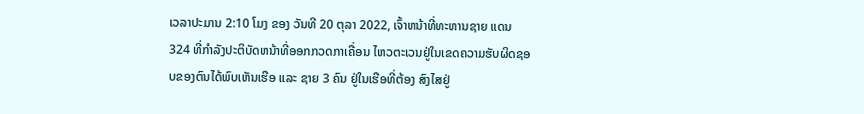ເວລາປະມານ 2:10 ໂມງ ຂອງ ວັນທີ 20 ຕຸລາ 2022, ເຈົ້າຫນ້າທີ່ທະຫານຊາຍ ແດນ 324 ທີ່ກໍາລັງປະຕິບັດຫນ້າທີ່ອອກກວດກາເຄື່ອນ ໄຫວຕະເວນຢູ່ໃນເຂດຄວາມຮັບຜິດຊອບຂອງຕົນໄດ້ພົບເຫັນເຮືອ ແລະ ຊາຍ 3 ຄົນ ຢູ່ໃນເຮືອທີ່ຕ້ອງ ສົງໄສຢູ່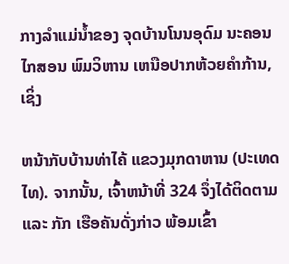ກາງລໍາແມ່ນໍ້າຂອງ ຈຸດບ້ານໂນນອຸດົມ ນະຄອນໄກສອນ ພົມວິຫານ ເຫນືອປາກຫ້ວຍຄໍາກ້ານ, ເຊິ່ງ

ຫນ້າກັບບ້ານທ່າໄຄ້ ແຂວງມຸກດາຫານ (ປະເທດໄທ). ຈາກນັ້ນ, ເຈົ້າຫນ້າທີ່ 324 ຈຶ່ງໄດ້ຕິດຕາມ ແລະ ກັກ ເຮືອຄັນດັ່ງກ່າວ ພ້ອມເຂົ້າ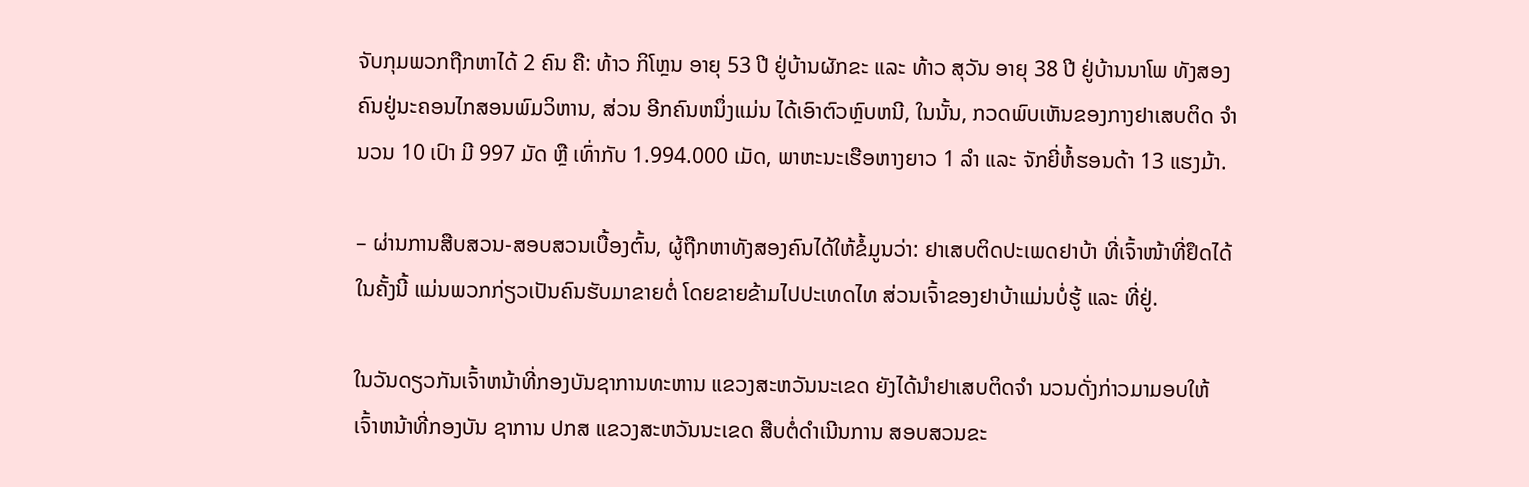ຈັບກຸມພວກຖືກຫາໄດ້ 2 ຄົນ ຄື: ທ້າວ ກິໂຫຼນ ອາຍຸ 53 ປີ ຢູ່ບ້ານຜັກຂະ ແລະ ທ້າວ ສຸວັນ ອາຍຸ 38 ປີ ຢູ່ບ້ານນາໂພ ທັງສອງຄົນຢູ່ນະຄອນໄກສອນພົມວິຫານ, ສ່ວນ ອີກຄົນຫນຶ່ງແມ່ນ ໄດ້ເອົາຕົວຫຼົບຫນີ, ໃນນັ້ນ, ກວດພົບເຫັນຂອງກາງຢາເສບຕິດ ຈໍານວນ 10 ເປົາ ມີ 997 ມັດ ຫຼື ເທົ່າກັບ 1.994.000 ເມັດ, ພາຫະນະເຮືອຫາງຍາວ 1 ລໍາ ແລະ ຈັກຍີ່ຫໍ້ຮອນດ້າ 13 ແຮງມ້າ.

– ຜ່ານການສືບສວນ-ສອບສວນເບື້ອງຕົ້ນ, ຜູ້ຖືກຫາທັງສອງຄົນໄດ້ໃຫ້ຂໍ້ມູນວ່າ: ຢາເສບຕິດປະເພດຢາບ້າ ທີ່ເຈົ້າໜ້າທີ່ຢຶດໄດ້ໃນຄັ້ງນີ້ ແມ່ນພວກກ່ຽວເປັນຄົນຮັບມາຂາຍຕໍ່ ໂດຍຂາຍຂ້າມໄປປະເທດໄທ ສ່ວນເຈົ້າຂອງຢາບ້າແມ່ນບໍ່ຮູ້ ແລະ ທີ່ຢູ່.

ໃນວັນດຽວກັນເຈົ້າຫນ້າທີ່ກອງບັນຊາການທະຫານ ແຂວງສະຫວັນນະເຂດ ຍັງໄດ້ນໍາຢາເສບຕິດຈໍາ ນວນດັ່ງກ່າວມາມອບໃຫ້ ເຈົ້າຫນ້າທີ່ກອງບັນ ຊາການ ປກສ ແຂວງສະຫວັນນະເຂດ ສືບຕໍ່ດໍາເນີນການ ສອບສວນຂະ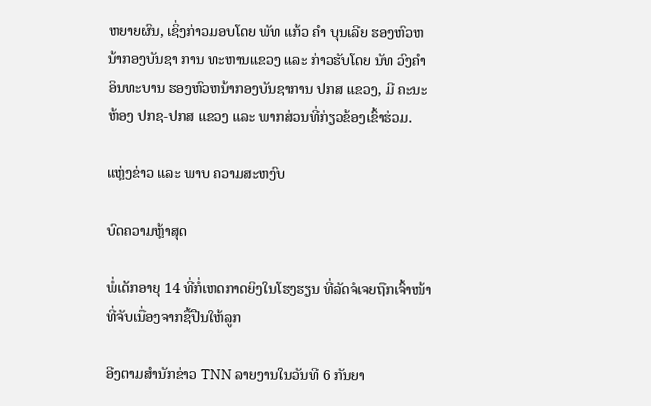ຫຍາຍຜົນ, ເຊິ່ງກ່າວມອບໂດຍ ພັທ ແກ້ວ ຄໍາ ບຸນເລີຍ ຮອງຫົວຫນ້າກອງບັນຊາ ການ ທະຫານແຂວງ ແລະ ກ່າວຮັບໂດຍ ນັທ ວົງຄໍາ ອິນທະບານ ຮອງຫົວຫນ້າກອງບັນຊາການ ປກສ ແຂວງ, ມີ ຄະນະຫ້ອງ ປກຊ-ປກສ ແຂວງ ແລະ ພາກສ່ວນທີ່ກ່ຽວຂ້ອງເຂົ້າຮ່ວມ.

ແຫຼ່ງຂ່າວ ແລະ ພາບ ຄວາມສະຫງົບ

ບົດຄວາມຫຼ້າສຸດ

ພໍ່ເດັກອາຍຸ 14 ທີ່ກໍ່ເຫດກາດຍິງໃນໂຮງຮຽນ ທີ່ລັດຈໍເຈຍຖືກເຈົ້າໜ້າທີ່ຈັບເນື່ອງຈາກຊື້ປືນໃຫ້ລູກ

ອີງຕາມສຳນັກຂ່າວ TNN ລາຍງານໃນວັນທີ 6 ກັນຍາ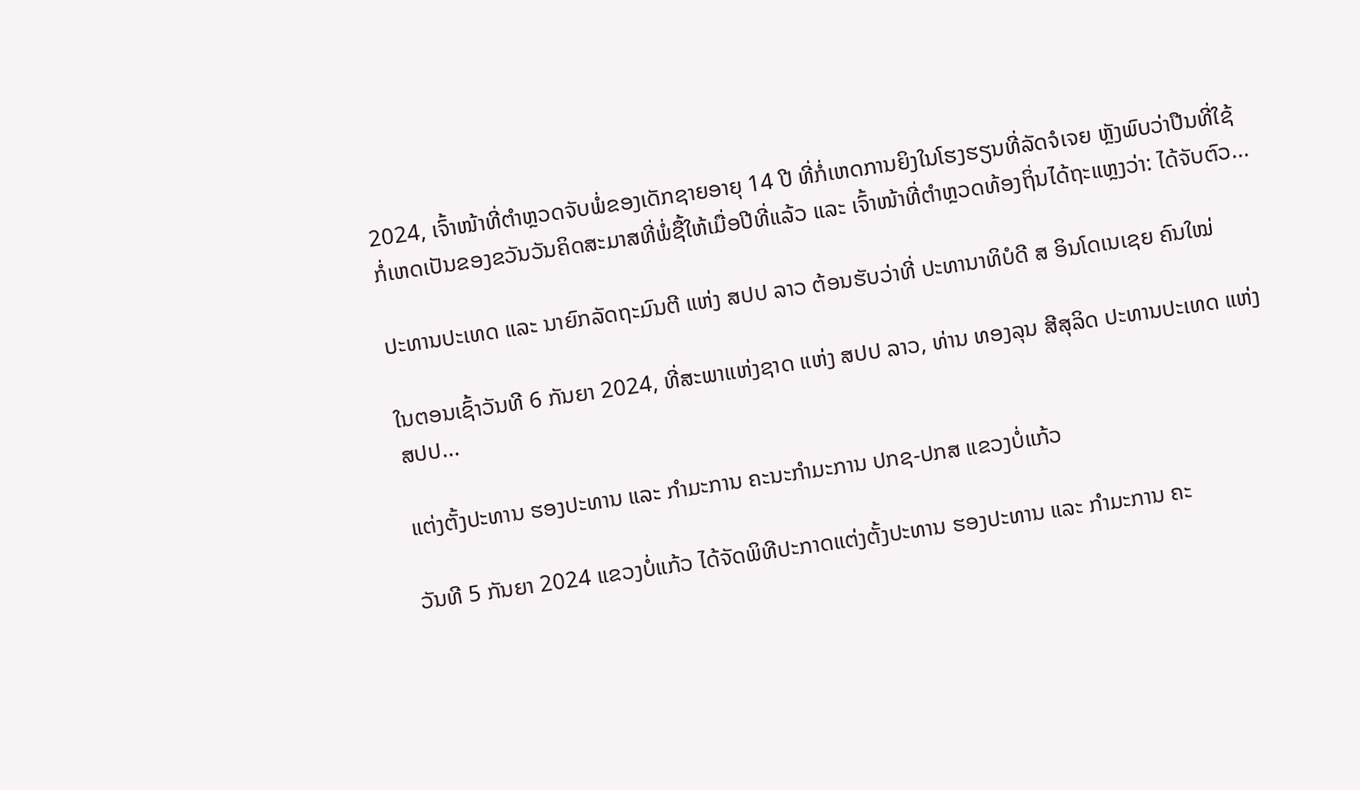2024, ເຈົ້າໜ້າທີ່ຕຳຫຼວດຈັບພໍ່ຂອງເດັກຊາຍອາຍຸ 14 ປີ ທີ່ກໍ່ເຫດການຍິງໃນໂຮງຮຽນທີ່ລັດຈໍເຈຍ ຫຼັງພົບວ່າປືນທີ່ໃຊ້ກໍ່ເຫດເປັນຂອງຂວັນວັນຄິດສະມາສທີ່ພໍ່ຊື້ໃຫ້ເມື່ອປີທີ່ແລ້ວ ແລະ ເຈົ້າໜ້າທີ່ຕຳຫຼວດທ້ອງຖິ່ນໄດ້ຖະແຫຼງວ່າ: ໄດ້ຈັບຕົວ...

ປະທານປະເທດ ແລະ ນາຍົກລັດຖະມົນຕີ ແຫ່ງ ສປປ ລາວ ຕ້ອນຮັບວ່າທີ່ ປະທານາທິບໍດີ ສ ອິນໂດເນເຊຍ ຄົນໃໝ່

ໃນຕອນເຊົ້າວັນທີ 6 ກັນຍາ 2024, ທີ່ສະພາແຫ່ງຊາດ ແຫ່ງ ສປປ ລາວ, ທ່ານ ທອງລຸນ ສີສຸລິດ ປະທານປະເທດ ແຫ່ງ ສປປ...

ແຕ່ງຕັ້ງປະທານ ຮອງປະທານ ແລະ ກຳມະການ ຄະນະກຳມະການ ປກຊ-ປກສ ແຂວງບໍ່ແກ້ວ

ວັນທີ 5 ກັນຍາ 2024 ແຂວງບໍ່ແກ້ວ ໄດ້ຈັດພິທີປະກາດແຕ່ງຕັ້ງປະທານ ຮອງປະທານ ແລະ ກຳມະການ ຄະ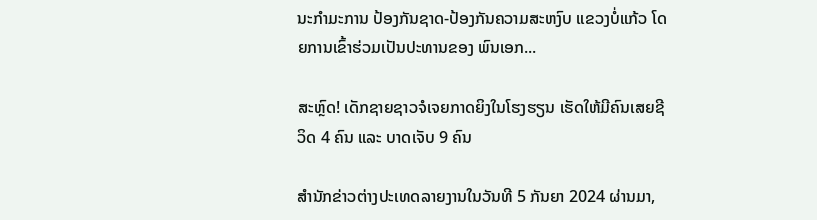ນະກຳມະການ ປ້ອງກັນຊາດ-ປ້ອງກັນຄວາມສະຫງົບ ແຂວງບໍ່ແກ້ວ ໂດຍການເຂົ້າຮ່ວມເປັນປະທານຂອງ ພົນເອກ...

ສະຫຼົດ! ເດັກຊາຍຊາວຈໍເຈຍກາດຍິງໃນໂຮງຮຽນ ເຮັດໃຫ້ມີຄົນເສຍຊີວິດ 4 ຄົນ ແລະ ບາດເຈັບ 9 ຄົນ

ສຳນັກຂ່າວຕ່າງປະເທດລາຍງານໃນວັນທີ 5 ກັນຍາ 2024 ຜ່ານມາ,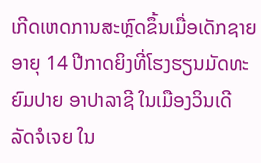ເກີດເຫດການສະຫຼົດຂຶ້ນເມື່ອເດັກຊາຍອາຍຸ 14 ປີກາດຍິງທີ່ໂຮງຮຽນມັດທະຍົມປາຍ ອາປາລາຊີ ໃນເມືອງວິນເດີ ລັດຈໍເຈຍ ໃນ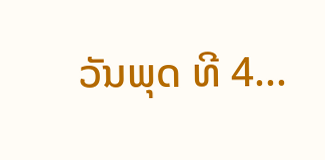ວັນພຸດ ທີ 4...